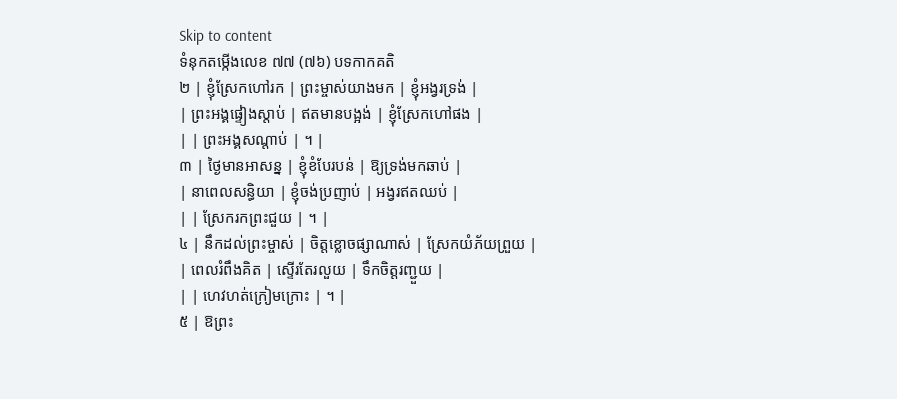Skip to content
ទំនុកតម្កើងលេខ ៧៧ (៧៦) បទកាកគតិ
២ | ខ្ញុំស្រែកហៅរក | ព្រះម្ចាស់យាងមក | ខ្ញុំអង្វរទ្រង់ |
| ព្រះអង្គផ្ទៀងស្តាប់ | ឥតមានបង្អង់ | ខ្ញុំស្រែកហៅផង |
| | ព្រះអង្គសណ្តាប់ | ។ |
៣ | ថ្ងៃមានអាសន្ន | ខ្ញុំខំបែរបន់ | ឱ្យទ្រង់មកឆាប់ |
| នាពេលសន្ធិយា | ខ្ញុំចង់ប្រញាប់ | អង្វរឥតឈប់ |
| | ស្រែករកព្រះជួយ | ។ |
៤ | នឹកដល់ព្រះម្ចាស់ | ចិត្តខ្លោចផ្សាណាស់ | ស្រែកយំភ័យព្រួយ |
| ពេលរំពឹងគិត | ស្ទើរតែរលួយ | ទឹកចិត្តរញ្ជួយ |
| | ហេវហត់ក្រៀមក្រោះ | ។ |
៥ | ឱព្រះ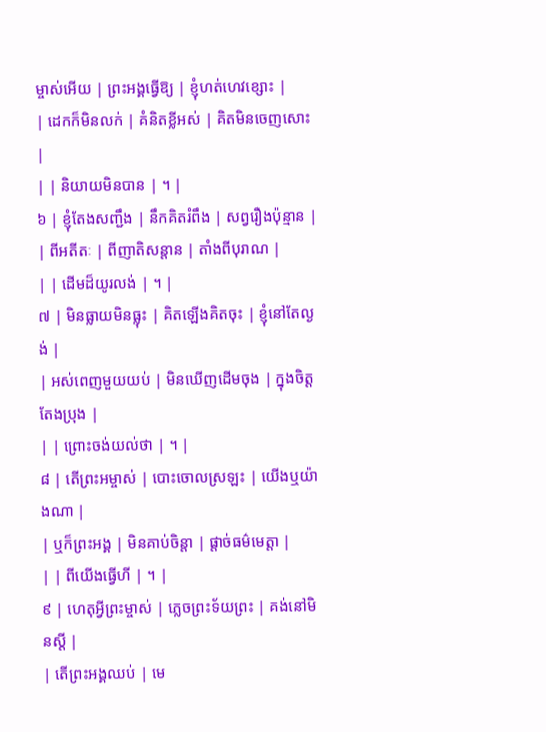ម្ចាស់អើយ | ព្រះអង្គធ្វើឱ្យ | ខ្ញុំហត់ហេវខ្សោះ |
| ដេកក៏មិនលក់ | គំនិតខ្លីអស់ | គិតមិនចេញសោះ |
| | និយាយមិនបាន | ។ |
៦ | ខ្ញុំតែងសញ្ជឹង | នឹកគិតរំពឹង | សព្វរឿងប៉ុន្មាន |
| ពីអតីតៈ | ពីញាតិសន្តាន | តាំងពីបុរាណ |
| | ដើមដ៏យូរលង់ | ។ |
៧ | មិនធ្លាយមិនធ្លុះ | គិតឡើងគិតចុះ | ខ្ញុំនៅតែល្ងង់ |
| អស់ពេញមួយយប់ | មិនឃើញដើមចុង | ក្នុងចិត្តតែងប្រុង |
| | ព្រោះចង់យល់ថា | ។ |
៨ | តើព្រះអម្ចាស់ | បោះចោលស្រឡះ | យើងឬយ៉ាងណា |
| ឬក៏ព្រះអង្គ | មិនគាប់ចិន្តា | ផ្តាច់ធម៌មេត្តា |
| | ពីយើងធ្វើហី | ។ |
៩ | ហេតុអ្វីព្រះម្ចាស់ | ភ្លេចព្រះទ័យព្រះ | គង់នៅមិនស្តី |
| តើព្រះអង្គឈប់ | មេ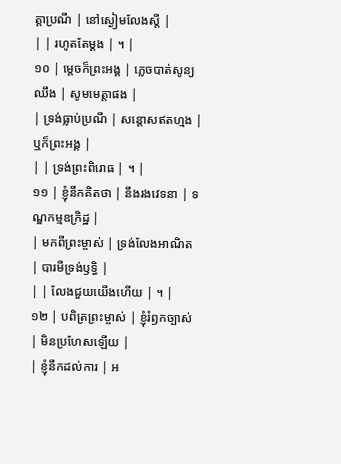ត្តាប្រណី | នៅស្ងៀមលែងស្តី |
| | រហូតតែម្តង | ។ |
១០ | ម្តេចក៏ព្រះអង្គ | ភ្លេចបាត់សូន្យឈឹង | សូមមេត្តាផង |
| ទ្រង់ធ្លាប់ប្រណី | សន្តោសឥតហ្មង | ឬក៏ព្រះអង្គ |
| | ទ្រង់ព្រះពិរោធ | ។ |
១១ | ខ្ញុំនឹកគិតថា | នឹងរងវេទនា | ទណ្ឌកម្មឧក្រិដ្ឋ |
| មកពីព្រះម្ចាស់ | ទ្រង់លែងអាណិត | បារមីទ្រង់ឫទ្ធិ |
| | លែងជួយយើងហើយ | ។ |
១២ | បពិត្រព្រះម្ចាស់ | ខ្ញុំរំឭកច្បាស់ | មិនប្រហែសឡើយ |
| ខ្ញុំនឹកដល់ការ | អ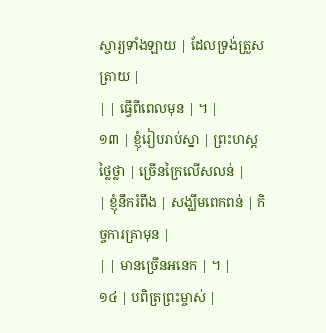ស្ចារ្យទាំងឡាយ | ដែលទ្រង់ត្រួសត្រាយ |
| | ធ្វើពីពេលមុន | ។ |
១៣ | ខ្ញុំរៀបរាប់ស្នា | ព្រះហស្តថ្លៃថ្លា | ច្រើនក្រៃលើសលន់ |
| ខ្ញុំនឹករំពឹង | សង្ឃឹមពេកពន់ | កិច្ចការគ្រាមុន |
| | មានច្រើនអនេក | ។ |
១៤ | បពិត្រព្រះម្ចាស់ |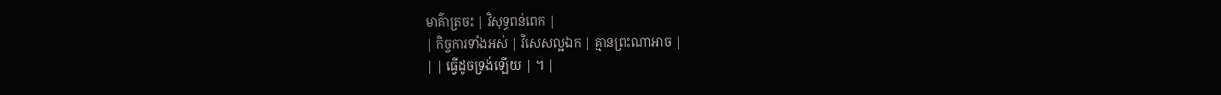មាគ៌ាត្រចះ | វិសុទ្ធពន់ពេក |
| កិច្ចការទាំងអស់ | វិសេសល្អឯក | គ្មានព្រះណាអាច |
| | ធ្វើដូចទ្រង់ឡើយ | ។ |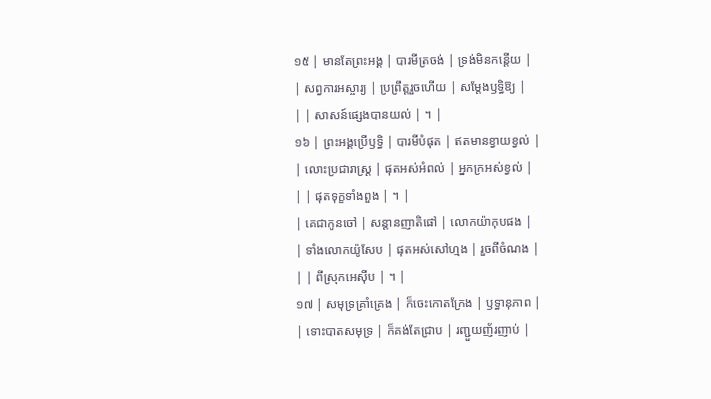១៥ | មានតែព្រះអង្គ | បារមីត្រចង់ | ទ្រង់មិនកន្តើយ |
| សព្វការអស្ចារ្យ | ប្រព្រឹត្តរួចហើយ | សម្តែងឫទ្ធិឱ្យ |
| | សាសន៍ផ្សេងបានយល់ | ។ |
១៦ | ព្រះអង្គប្រើឫទ្ធិ | បារមីបំផុត | ឥតមានខ្វាយខ្វល់ |
| លោះប្រជារាស្រ្ត | ផុតអស់អំពល់ | អ្នកក្រអស់ខ្វល់ |
| | ផុតទុក្ខទាំងពួង | ។ |
| គេជាកូនចៅ | សន្តានញាតិផៅ | លោកយ៉ាកុបផង |
| ទាំងលោកយ៉ូសែប | ផុតអស់សៅហ្មង | រួចពីចំណង |
| | ពីស្រុកអេស៊ីប | ។ |
១៧ | សមុទ្រគ្រាំគ្រេង | ក៏ចេះកោតក្រែង | ឫទ្ធានុភាព |
| ទោះបាតសមុទ្រ | ក៏គង់តែជ្រាប | រញ្ជួយញ័រញាប់ |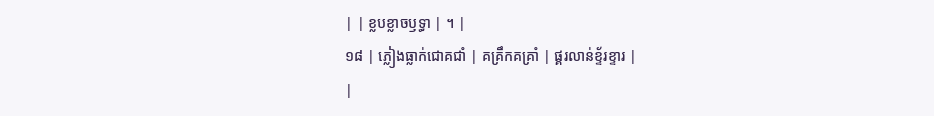| | ខ្លបខ្លាចឫទ្ធា | ។ |
១៨ | ភ្លៀងធ្លាក់ជោគជាំ | គគ្រឹកគគ្រាំ | ផ្គរលាន់ខ្ទ័រខ្ទារ |
|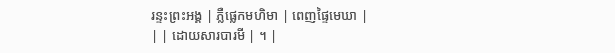រន្ទះព្រះអង្គ | ភ្លឺផ្លេកមហិមា | ពេញផ្ទៃមេឃា |
| | ដោយសារបារមី | ។ |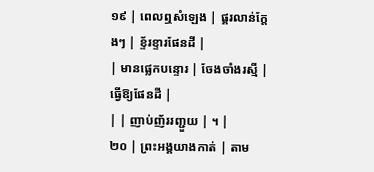១៩ | ពេលឮសំឡេង | ផ្គរលាន់ក្តែងៗ | ខ្ទ័រខ្ទារផែនដី |
| មានផ្លេកបន្ទោរ | ចែងចាំងរស្មី | ធ្វើឱ្យផែនដី |
| | ញាប់ញ័ររញ្ជួយ | ។ |
២០ | ព្រះអង្គយាងកាត់ | តាម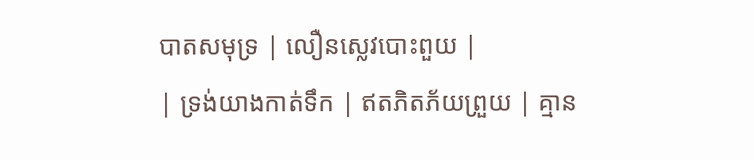បាតសមុទ្រ | លឿនស្លេវបោះពួយ |
| ទ្រង់យាងកាត់ទឹក | ឥតភិតភ័យព្រួយ | គ្មាន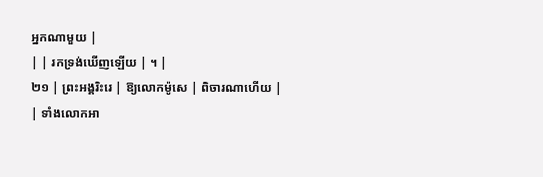អ្នកណាមួយ |
| | រកទ្រង់ឃើញឡើយ | ។ |
២១ | ព្រះអង្គរិះរេ | ឱ្យលោកម៉ូសេ | ពិចារណាហើយ |
| ទាំងលោកអា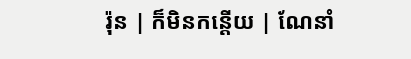រ៉ុន | ក៏មិនកន្តើយ | ណែនាំ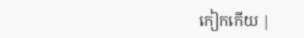កៀកកើយ |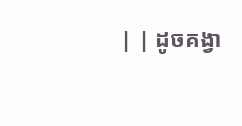| | ដូចគង្វា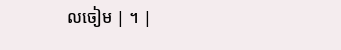លចៀម | ។ |